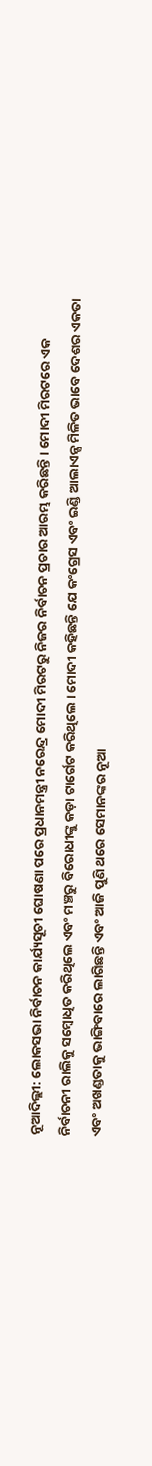ନୂଆଦିଲ୍ଲୀ: ଲୋକସଭା ନିର୍ବାଚନ କାର୍ଯ୍ୟସୂଚୀ ଘୋଷଣା ପରେ ପ୍ରଧାନମନ୍ତ୍ରୀ ନରେନ୍ଦ୍ର ମୋଦୀ ମିରଟରୁ ନିଜର ନିର୍ବାଚନ ପ୍ରଚାର ଆରମ୍ଭ କରିଛନ୍ତି । ମୋଦୀ ମିରଟରେ ଏକ ନିର୍ବାଚନୀ ରାଲିକୁ ସମ୍ବୋଧିତ କରିଥିଲେ ଏବଂ ମଞ୍ଚରୁ ବିରୋଧୀଙ୍କୁ କଡ଼ା ଟାର୍ଗେଟ କରିଥିଲେ । ମୋଦୀ କହିଛନ୍ତି ଯେ କଂଗ୍ରେସ ଏବଂ ଇଣ୍ଡି ଆଲାଏନ୍ସ ମିଳିତ ଭାବେ ଦେଶର ଏକତା ଏବଂ ଅଖଣ୍ଡତାକୁ ଭାଙ୍ଗିବାରେ ଲାଗିଛନ୍ତି ଏବଂ ଆଜି ପୁଣି ଥରେ ସେମାନଙ୍କର ନୂଆ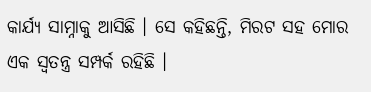କାର୍ଯ୍ୟ ସାମ୍ନାକୁ ଆସିଛି । ସେ କହିଛନ୍ତି, ମିରଟ ସହ ମୋର ଏକ ସ୍ୱତନ୍ତ୍ର ସମ୍ପର୍କ ରହିଛି ।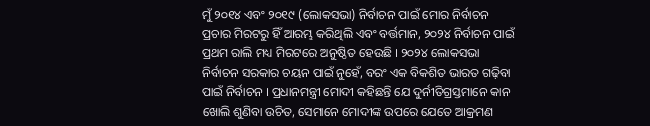ମୁଁ ୨୦୧୪ ଏବଂ ୨୦୧୯ (ଲୋକସଭା) ନିର୍ବାଚନ ପାଇଁ ମୋର ନିର୍ବାଚନ ପ୍ରଚାର ମିରଟରୁ ହିଁ ଆରମ୍ଭ କରିଥିଲି ଏବଂ ବର୍ତ୍ତମାନ, ୨୦୨୪ ନିର୍ବାଚନ ପାଇଁ ପ୍ରଥମ ରାଲି ମଧ୍ୟ ମିରଟରେ ଅନୁଷ୍ଠିତ ହେଉଛି । ୨୦୨୪ ଲୋକସଭା ନିର୍ବାଚନ ସରକାର ଚୟନ ପାଇଁ ନୁହେଁ, ବରଂ ଏକ ବିକଶିତ ଭାରତ ଗଢ଼ିବା ପାଇଁ ନିର୍ବାଚନ । ପ୍ରଧାନମନ୍ତ୍ରୀ ମୋଦୀ କହିଛନ୍ତି ଯେ ଦୁର୍ନୀତିଗ୍ରସ୍ତମାନେ କାନ ଖୋଲି ଶୁଣିବା ଉଚିତ, ସେମାନେ ମୋଦୀଙ୍କ ଉପରେ ଯେତେ ଆକ୍ରମଣ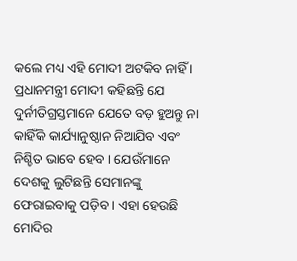କଲେ ମଧ୍ୟ ଏହି ମୋଦୀ ଅଟକିବ ନାହିଁ । ପ୍ରଧାନମନ୍ତ୍ରୀ ମୋଦୀ କହିଛନ୍ତି ଯେ ଦୁର୍ନୀତିଗ୍ରସ୍ତମାନେ ଯେତେ ବଡ଼ ହୁଅନ୍ତୁ ନା କାହିଁକି କାର୍ଯ୍ୟାନୁଷ୍ଠାନ ନିଆଯିବ ଏବଂ ନିଶ୍ଚିତ ଭାବେ ହେବ । ଯେଉଁମାନେ ଦେଶକୁ ଲୁଟିଛନ୍ତି ସେମାନଙ୍କୁ ଫେରାଇବାକୁ ପଡ଼ିବ । ଏହା ହେଉଛି ମୋଦିର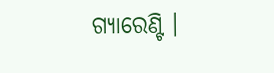ଗ୍ୟାରେଣ୍ଟି ।